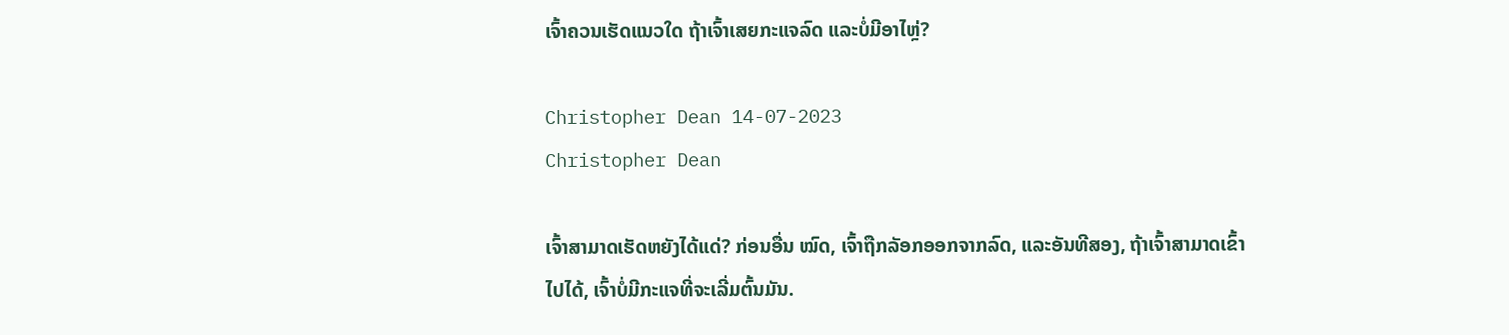ເຈົ້າຄວນເຮັດແນວໃດ ຖ້າເຈົ້າເສຍກະແຈລົດ ແລະບໍ່ມີອາໄຫຼ່?

Christopher Dean 14-07-2023
Christopher Dean

ເຈົ້າສາມາດເຮັດຫຍັງໄດ້ແດ່? ກ່ອນອື່ນ ໝົດ, ເຈົ້າຖືກລັອກອອກຈາກລົດ, ແລະອັນທີສອງ, ຖ້າເຈົ້າສາມາດເຂົ້າໄປໄດ້, ເຈົ້າບໍ່ມີກະແຈທີ່ຈະເລີ່ມຕົ້ນມັນ.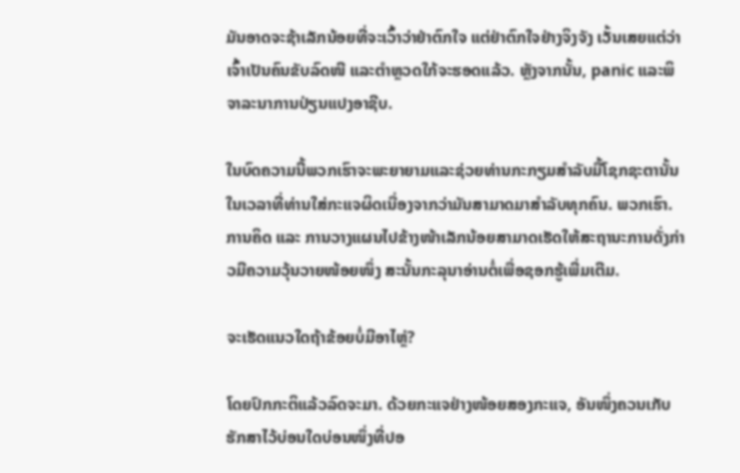ມັນອາດຈະຊ້າເລັກນ້ອຍທີ່ຈະເວົ້າວ່າຢ່າຕົກໃຈ ແຕ່ຢ່າຕົກໃຈຢ່າງຈິງຈັງ ເວັ້ນເສຍແຕ່ວ່າເຈົ້າເປັນຄົນຂັບລົດໜີ ແລະຕຳຫຼວດໃກ້ຈະຮອດແລ້ວ. ຫຼັງຈາກນັ້ນ, panic ແລະພິຈາລະນາການປ່ຽນແປງອາຊີບ.

ໃນບົດຄວາມນີ້ພວກເຮົາຈະພະຍາຍາມແລະຊ່ວຍທ່ານກະກຽມສໍາລັບມື້ໂຊກຊະຕານັ້ນໃນເວລາທີ່ທ່ານໃສ່ກະແຈຜິດເນື່ອງຈາກວ່າມັນສາມາດມາສໍາລັບທຸກຄົນ. ພວກເຮົາ. ການຄິດ ແລະ ການວາງແຜນໄປຂ້າງໜ້າເລັກນ້ອຍສາມາດເຮັດໃຫ້ສະຖານະການດັ່ງກ່າວມີຄວາມວຸ້ນວາຍໜ້ອຍໜຶ່ງ ສະນັ້ນກະລຸນາອ່ານຕໍ່ເພື່ອຊອກຮູ້ເພີ່ມເຕີມ.

ຈະເຮັດແນວໃດຖ້າຂ້ອຍບໍ່ມີອາໄຫຼ່?

ໂດຍປົກກະຕິແລ້ວລົດຈະມາ. ດ້ວຍກະແຈຢ່າງໜ້ອຍສອງກະແຈ, ອັນໜຶ່ງຄວນເກັບຮັກສາໄວ້ບ່ອນໃດບ່ອນໜຶ່ງທີ່ປອ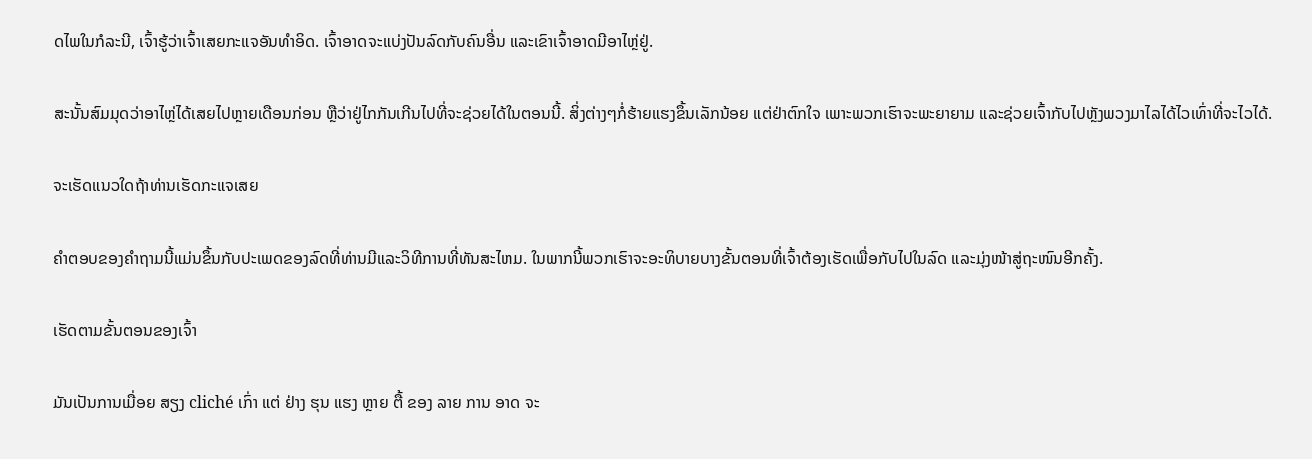ດໄພໃນກໍລະນີ, ເຈົ້າຮູ້ວ່າເຈົ້າເສຍກະແຈອັນທຳອິດ. ເຈົ້າອາດຈະແບ່ງປັນລົດກັບຄົນອື່ນ ແລະເຂົາເຈົ້າອາດມີອາໄຫຼ່ຢູ່.

ສະນັ້ນສົມມຸດວ່າອາໄຫຼ່ໄດ້ເສຍໄປຫຼາຍເດືອນກ່ອນ ຫຼືວ່າຢູ່ໄກກັນເກີນໄປທີ່ຈະຊ່ວຍໄດ້ໃນຕອນນີ້. ສິ່ງຕ່າງໆກໍ່ຮ້າຍແຮງຂຶ້ນເລັກນ້ອຍ ແຕ່ຢ່າຕົກໃຈ ເພາະພວກເຮົາຈະພະຍາຍາມ ແລະຊ່ວຍເຈົ້າກັບໄປຫຼັງພວງມາໄລໄດ້ໄວເທົ່າທີ່ຈະໄວໄດ້.

ຈະເຮັດແນວໃດຖ້າທ່ານເຮັດກະແຈເສຍ

ຄໍາຕອບຂອງຄໍາຖາມນີ້ແມ່ນຂຶ້ນກັບປະເພດຂອງລົດທີ່ທ່ານມີແລະວິທີການທີ່ທັນສະໄຫມ. ໃນພາກນີ້ພວກເຮົາຈະອະທິບາຍບາງຂັ້ນຕອນທີ່ເຈົ້າຕ້ອງເຮັດເພື່ອກັບໄປໃນລົດ ແລະມຸ່ງໜ້າສູ່ຖະໜົນອີກຄັ້ງ.

ເຮັດຕາມຂັ້ນຕອນຂອງເຈົ້າ

ມັນເປັນການເມື່ອຍ ສຽງ cliché ເກົ່າ ແຕ່ ຢ່າງ ຮຸນ ແຮງ ຫຼາຍ ຕື້ ຂອງ ລາຍ ການ ອາດ ຈະ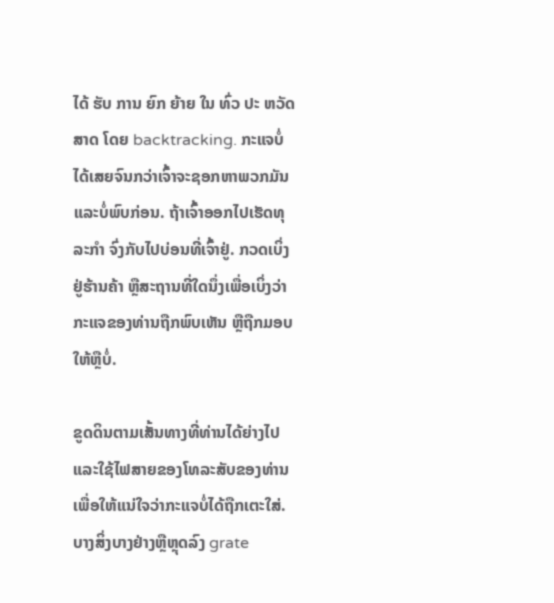ໄດ້ ຮັບ ການ ຍົກ ຍ້າຍ ໃນ ທົ່ວ ປະ ຫວັດ ສາດ ໂດຍ backtracking. ກະແຈບໍ່ໄດ້ເສຍຈົນກວ່າເຈົ້າຈະຊອກຫາພວກມັນແລະບໍ່ພົບກ່ອນ. ຖ້າເຈົ້າອອກໄປເຮັດທຸລະກໍາ ຈົ່ງກັບໄປບ່ອນທີ່ເຈົ້າຢູ່. ກວດເບິ່ງຢູ່ຮ້ານຄ້າ ຫຼືສະຖານທີ່ໃດນຶ່ງເພື່ອເບິ່ງວ່າກະແຈຂອງທ່ານຖືກພົບເຫັນ ຫຼືຖືກມອບໃຫ້ຫຼືບໍ່.

ຂູດດິນຕາມເສັ້ນທາງທີ່ທ່ານໄດ້ຍ່າງໄປ ແລະໃຊ້ໄຟສາຍຂອງໂທລະສັບຂອງທ່ານເພື່ອໃຫ້ແນ່ໃຈວ່າກະແຈບໍ່ໄດ້ຖືກເຕະໃສ່. ບາງສິ່ງບາງຢ່າງຫຼືຫຼຸດລົງ grate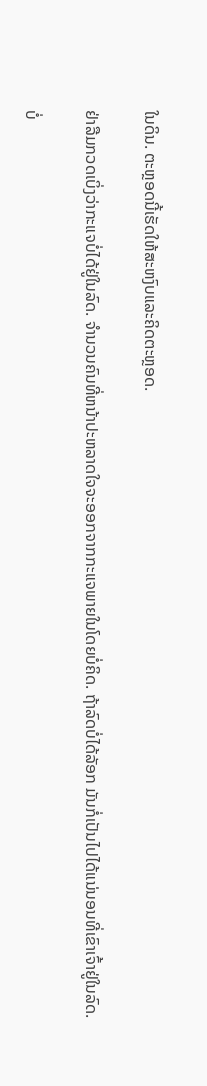ໃນດິນ. ຕະຫຼອດນີ້ເຮັດໃຫ້ສະຫງົບແລະຄິດຕະຫຼອດ.

ຢ່າລືມກວດເບິ່ງວ່າກະແຈບໍ່ໄດ້ຢູ່ໃນລົດ. ຈໍານວນຄົນທີ່ຫນ້າປະຫລາດໃຈຈະອອກຈາກກະແຈພາຍໃນໂດຍບໍ່ຄິດ. ຖ້າລົດບໍ່ໄດ້ລັອກ ມັນກໍ່ເປັນໄປໄດ້ແນ່ນອນທີ່ເຂົາເຈົ້າຢູ່ໃນລົດ.

ບໍ່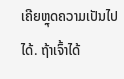ເຄີຍຫຼຸດຄວາມເປັນໄປໄດ້. ຖ້າເຈົ້າໄດ້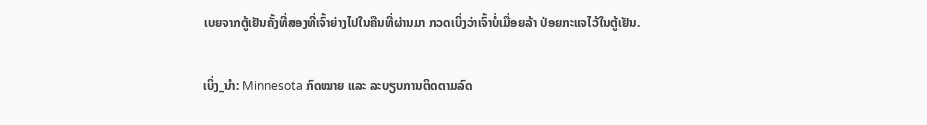ເບຍຈາກຕູ້ເຢັນຄັ້ງທີ່ສອງທີ່ເຈົ້າຍ່າງໄປໃນຄືນທີ່ຜ່ານມາ ກວດເບິ່ງວ່າເຈົ້າບໍ່ເມື່ອຍລ້າ ປ່ອຍກະແຈໄວ້ໃນຕູ້ເຢັນ.

ເບິ່ງ_ນຳ: Minnesota ກົດໝາຍ ແລະ ລະບຽບການຕິດຕາມລົດ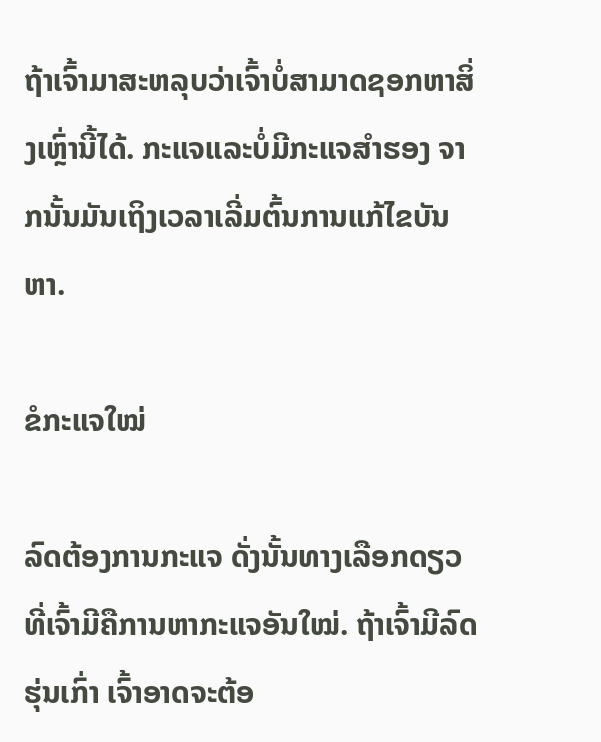ຖ້າເຈົ້າມາສະຫລຸບວ່າເຈົ້າບໍ່ສາມາດຊອກຫາສິ່ງເຫຼົ່ານີ້ໄດ້. ກະແຈແລະບໍ່ມີກະແຈສຳຮອງ ຈາກນັ້ນມັນເຖິງເວລາເລີ່ມຕົ້ນການແກ້ໄຂບັນຫາ.

ຂໍກະແຈໃໝ່

ລົດຕ້ອງການກະແຈ ດັ່ງນັ້ນທາງເລືອກດຽວທີ່ເຈົ້າມີຄືການຫາກະແຈອັນໃໝ່. ຖ້າເຈົ້າມີລົດຮຸ່ນເກົ່າ ເຈົ້າອາດຈະຕ້ອ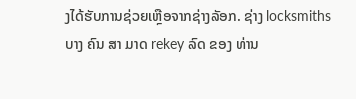ງໄດ້ຮັບການຊ່ວຍເຫຼືອຈາກຊ່າງລັອກ. ຊ່າງ locksmiths ບາງ ຄົນ ສາ ມາດ rekey ລົດ ຂອງ ທ່ານ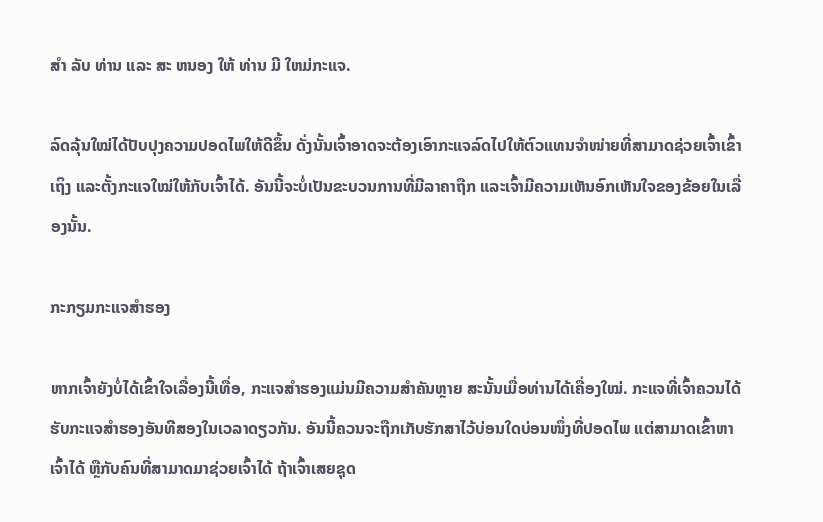ສໍາ ລັບ ທ່ານ ແລະ ສະ ຫນອງ ໃຫ້ ທ່ານ ມີ ໃຫມ່ກະແຈ.

ລົດລຸ້ນໃໝ່ໄດ້ປັບປຸງຄວາມປອດໄພໃຫ້ດີຂຶ້ນ ດັ່ງນັ້ນເຈົ້າອາດຈະຕ້ອງເອົາກະແຈລົດໄປໃຫ້ຕົວແທນຈຳໜ່າຍທີ່ສາມາດຊ່ວຍເຈົ້າເຂົ້າເຖິງ ແລະຕັ້ງກະແຈໃໝ່ໃຫ້ກັບເຈົ້າໄດ້. ອັນນີ້ຈະບໍ່ເປັນຂະບວນການທີ່ມີລາຄາຖືກ ແລະເຈົ້າມີຄວາມເຫັນອົກເຫັນໃຈຂອງຂ້ອຍໃນເລື່ອງນັ້ນ.

ກະກຽມກະແຈສຳຮອງ

ຫາກເຈົ້າຍັງບໍ່ໄດ້ເຂົ້າໃຈເລື່ອງນີ້ເທື່ອ, ກະແຈສຳຮອງແມ່ນມີຄວາມສຳຄັນຫຼາຍ ສະນັ້ນເມື່ອທ່ານໄດ້ເຄື່ອງໃໝ່. ກະແຈທີ່ເຈົ້າຄວນໄດ້ຮັບກະແຈສຳຮອງອັນທີສອງໃນເວລາດຽວກັນ. ອັນນີ້ຄວນຈະຖືກເກັບຮັກສາໄວ້ບ່ອນໃດບ່ອນໜຶ່ງທີ່ປອດໄພ ແຕ່ສາມາດເຂົ້າຫາເຈົ້າໄດ້ ຫຼືກັບຄົນທີ່ສາມາດມາຊ່ວຍເຈົ້າໄດ້ ຖ້າເຈົ້າເສຍຊຸດ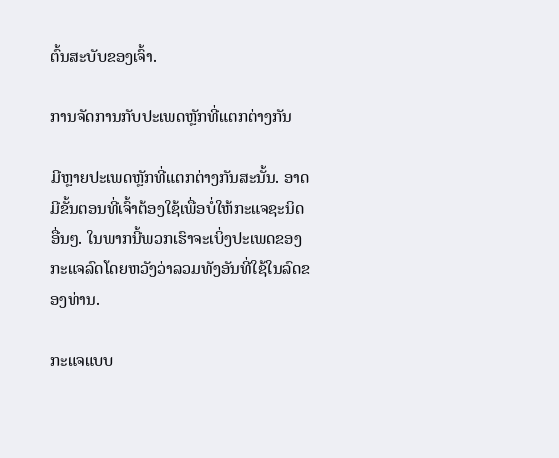ຕົ້ນສະບັບຂອງເຈົ້າ.

ການຈັດການກັບປະເພດຫຼັກທີ່ແຕກຕ່າງກັນ

ມີຫຼາຍປະເພດຫຼັກທີ່ແຕກຕ່າງກັນສະນັ້ນ. ອາດມີຂັ້ນຕອນທີ່ເຈົ້າຕ້ອງໃຊ້ເພື່ອບໍ່ໃຫ້ກະແຈຊະນິດອື່ນໆ. ໃນພາກນີ້ພວກເຮົາຈະເບິ່ງປະເພດຂອງກະແຈລົດໂດຍຫວັງວ່າລວມທັງອັນທີ່ໃຊ້ໃນລົດຂອງທ່ານ.

ກະແຈແບບ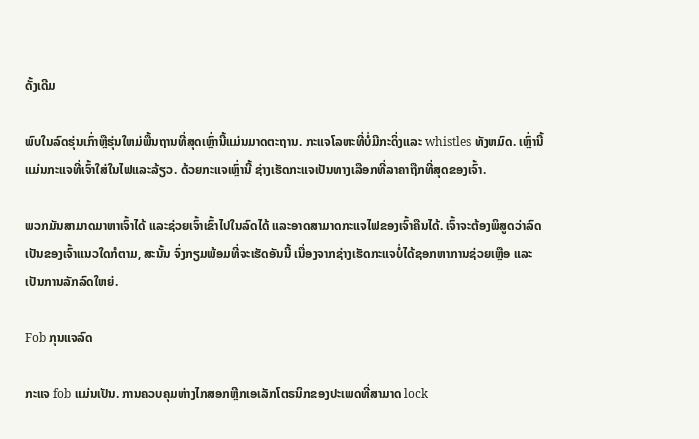ດັ້ງເດີມ

ພົບໃນລົດຮຸ່ນເກົ່າຫຼືຮຸ່ນໃຫມ່ພື້ນຖານທີ່ສຸດເຫຼົ່ານີ້ແມ່ນມາດຕະຖານ. ກະແຈໂລຫະທີ່ບໍ່ມີກະດິ່ງແລະ whistles ທັງຫມົດ. ເຫຼົ່ານີ້ແມ່ນກະແຈທີ່ເຈົ້າໃສ່ໃນໄຟແລະລ້ຽວ. ດ້ວຍກະແຈເຫຼົ່ານີ້ ຊ່າງເຮັດກະແຈເປັນທາງເລືອກທີ່ລາຄາຖືກທີ່ສຸດຂອງເຈົ້າ.

ພວກມັນສາມາດມາຫາເຈົ້າໄດ້ ແລະຊ່ວຍເຈົ້າເຂົ້າໄປໃນລົດໄດ້ ແລະອາດສາມາດກະແຈໄຟຂອງເຈົ້າຄືນໄດ້. ເຈົ້າຈະຕ້ອງພິສູດວ່າລົດເປັນຂອງເຈົ້າແນວໃດກໍຕາມ, ສະນັ້ນ ຈົ່ງກຽມພ້ອມທີ່ຈະເຮັດອັນນີ້ ເນື່ອງຈາກຊ່າງເຮັດກະແຈບໍ່ໄດ້ຊອກຫາການຊ່ວຍເຫຼືອ ແລະ ເປັນການລັກລົດໃຫຍ່.

Fob ກຸນແຈລົດ

ກະແຈ fob ແມ່ນເປັນ. ການຄວບຄຸມຫ່າງໄກສອກຫຼີກເອເລັກໂຕຣນິກຂອງປະເພດທີ່ສາມາດ lock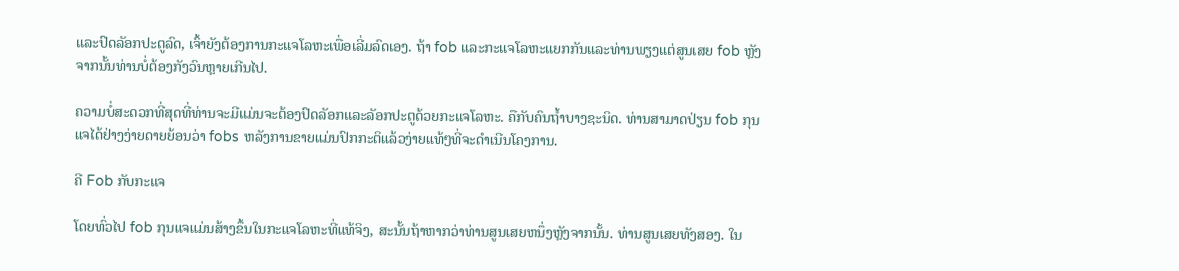ແລະປົດລັອກປະຕູລົດ, ເຈົ້າຍັງຕ້ອງການກະແຈໂລຫະເພື່ອເລີ່ມລົດເອງ. ຖ້າ fob ແລະກະແຈໂລຫະແຍກກັນແລະທ່ານພຽງແຕ່ສູນເສຍ fob ຫຼັງຈາກນັ້ນທ່ານບໍ່ຕ້ອງກັງວົນຫຼາຍເກີນໄປ.

ຄວາມບໍ່ສະດວກທີ່ສຸດທີ່ທ່ານຈະມີແມ່ນຈະຕ້ອງປົດລັອກແລະລັອກປະຕູດ້ວຍກະແຈໂລຫະ. ຄືກັບຄົນຖໍ້າບາງຊະນິດ. ທ່ານສາມາດປ່ຽນ fob ກຸນແຈໄດ້ຢ່າງງ່າຍດາຍຍ້ອນວ່າ fobs ຫລັງການຂາຍແມ່ນປົກກະຕິແລ້ວງ່າຍແທ້ໆທີ່ຈະດໍາເນີນໂຄງການ.

ຄີ Fob ກັບກະແຈ

ໂດຍທົ່ວໄປ fob ກຸນແຈແມ່ນສ້າງຂຶ້ນໃນກະແຈໂລຫະທີ່ແທ້ຈິງ, ສະນັ້ນຖ້າຫາກວ່າທ່ານສູນເສຍຫນຶ່ງຫຼັງຈາກນັ້ນ. ທ່ານສູນເສຍທັງສອງ. ໃນ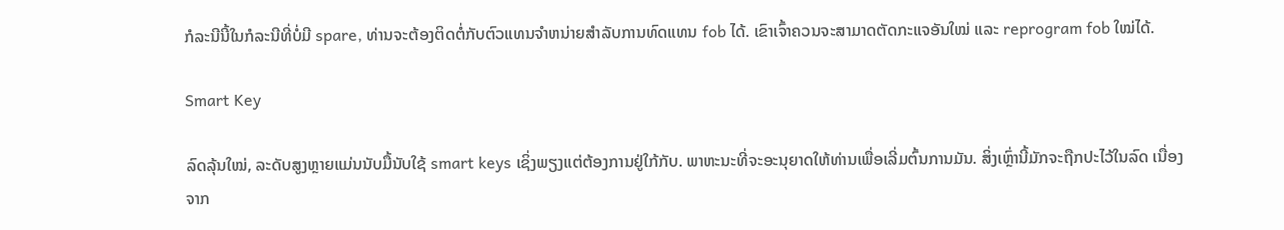ກໍລະນີນີ້ໃນກໍລະນີທີ່ບໍ່ມີ spare, ທ່ານຈະຕ້ອງຕິດຕໍ່ກັບຕົວແທນຈໍາຫນ່າຍສໍາລັບການທົດແທນ fob ໄດ້. ເຂົາເຈົ້າຄວນຈະສາມາດຕັດກະແຈອັນໃໝ່ ແລະ reprogram fob ໃໝ່ໄດ້.

Smart Key

ລົດລຸ້ນໃໝ່, ລະດັບສູງຫຼາຍແມ່ນນັບມື້ນັບໃຊ້ smart keys ເຊິ່ງພຽງແຕ່ຕ້ອງການຢູ່ໃກ້ກັບ. ພາຫະນະທີ່ຈະອະນຸຍາດໃຫ້ທ່ານເພື່ອເລີ່ມຕົ້ນການມັນ. ສິ່ງເຫຼົ່ານີ້ມັກຈະຖືກປະໄວ້ໃນລົດ ເນື່ອງຈາກ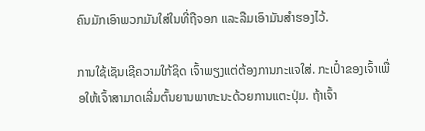ຄົນມັກເອົາພວກມັນໃສ່ໃນທີ່ຖືຈອກ ແລະລືມເອົາມັນສຳຮອງໄວ້.

ການໃຊ້ເຊັນເຊີຄວາມໃກ້ຊິດ ເຈົ້າພຽງແຕ່ຕ້ອງການກະແຈໃສ່. ກະເປົ໋າຂອງເຈົ້າເພື່ອໃຫ້ເຈົ້າສາມາດເລີ່ມຕົ້ນຍານພາຫະນະດ້ວຍການແຕະປຸ່ມ. ຖ້າເຈົ້າ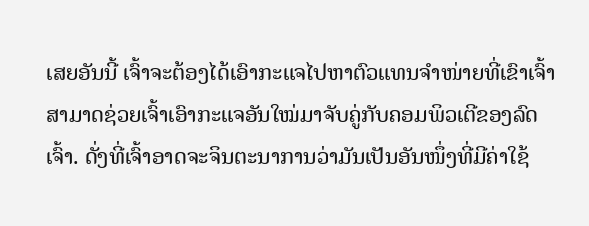ເສຍອັນນີ້ ເຈົ້າຈະຕ້ອງໄດ້ເອົາກະແຈໄປຫາຕົວແທນຈຳໜ່າຍທີ່ເຂົາເຈົ້າສາມາດຊ່ວຍເຈົ້າເອົາກະແຈອັນໃໝ່ມາຈັບຄູ່ກັບຄອມພິວເຕີຂອງລົດເຈົ້າ. ດັ່ງທີ່ເຈົ້າອາດຈະຈິນຕະນາການວ່າມັນເປັນອັນໜຶ່ງທີ່ມີຄ່າໃຊ້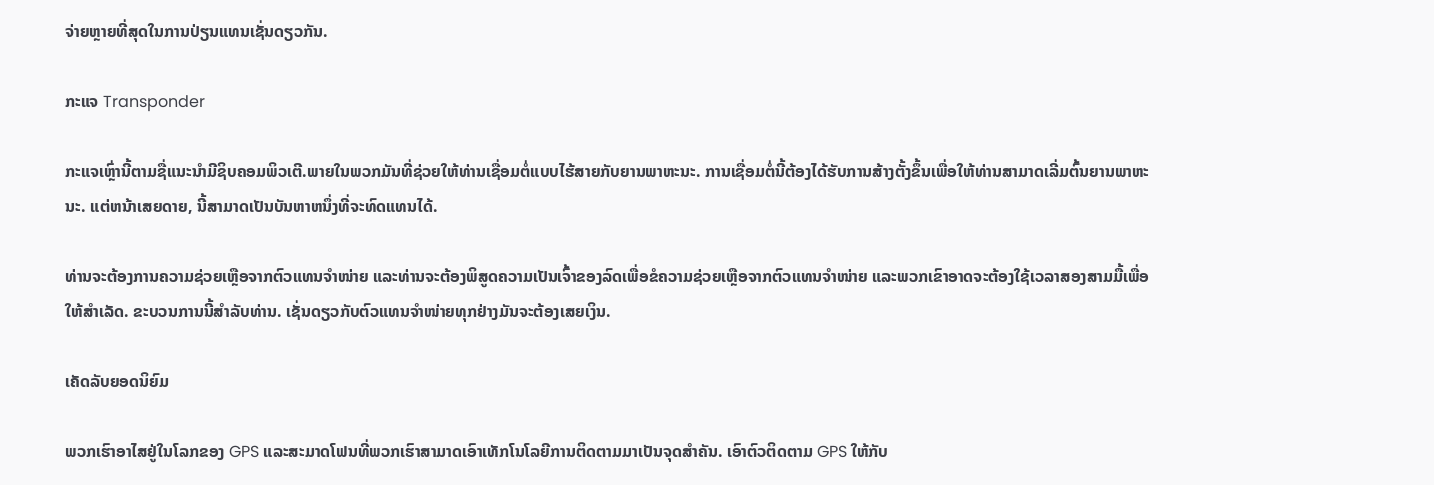ຈ່າຍຫຼາຍທີ່ສຸດໃນການປ່ຽນແທນເຊັ່ນດຽວກັນ.

ກະແຈ Transponder

ກະແຈເຫຼົ່ານີ້ຕາມຊື່ແນະນຳມີຊິບຄອມພິວເຕີ.ພາຍໃນພວກມັນທີ່ຊ່ວຍໃຫ້ທ່ານເຊື່ອມຕໍ່ແບບໄຮ້ສາຍກັບຍານພາຫະນະ. ການເຊື່ອມຕໍ່ນີ້ຕ້ອງໄດ້ຮັບການສ້າງຕັ້ງຂຶ້ນເພື່ອໃຫ້ທ່ານສາມາດເລີ່ມຕົ້ນຍານພາຫະນະ. ແຕ່ຫນ້າເສຍດາຍ, ນີ້ສາມາດເປັນບັນຫາຫນຶ່ງທີ່ຈະທົດແທນໄດ້.

ທ່ານຈະຕ້ອງການຄວາມຊ່ວຍເຫຼືອຈາກຕົວແທນຈໍາໜ່າຍ ແລະທ່ານຈະຕ້ອງພິສູດຄວາມເປັນເຈົ້າຂອງລົດເພື່ອຂໍຄວາມຊ່ວຍເຫຼືອຈາກຕົວແທນຈໍາໜ່າຍ ແລະພວກເຂົາອາດຈະຕ້ອງໃຊ້ເວລາສອງສາມມື້ເພື່ອໃຫ້ສໍາເລັດ. ຂະບວນການນີ້ສໍາລັບທ່ານ. ເຊັ່ນດຽວກັບຕົວແທນຈໍາໜ່າຍທຸກຢ່າງມັນຈະຕ້ອງເສຍເງິນ.

ເຄັດລັບຍອດນິຍົມ

ພວກເຮົາອາໄສຢູ່ໃນໂລກຂອງ GPS ແລະສະມາດໂຟນທີ່ພວກເຮົາສາມາດເອົາເທັກໂນໂລຍີການຕິດຕາມມາເປັນຈຸດສຳຄັນ. ເອົາຕົວຕິດຕາມ GPS ໃຫ້ກັບ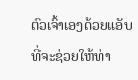ຕົວເຈົ້າເອງດ້ວຍແອັບທີ່ຈະຊ່ວຍໃຫ້ທ່າ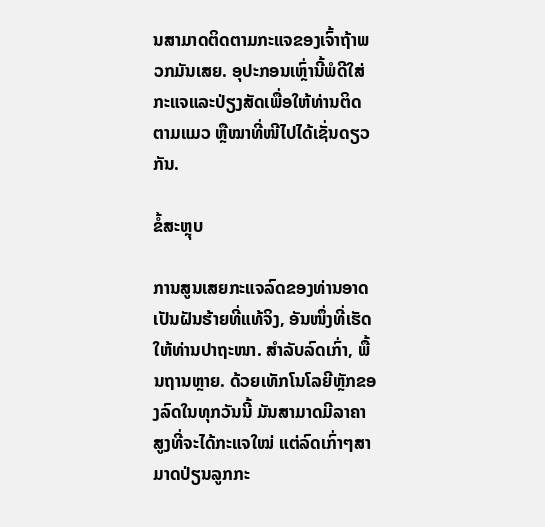ນສາມາດຕິດຕາມກະແຈຂອງເຈົ້າຖ້າພວກມັນເສຍ. ອຸປະກອນເຫຼົ່ານີ້ພໍດີໃສ່ກະແຈແລະປ່ຽງສັດເພື່ອໃຫ້ທ່ານຕິດຕາມແມວ ຫຼືໝາທີ່ໜີໄປໄດ້ເຊັ່ນດຽວກັນ.

ຂໍ້ສະຫຼຸບ

ການສູນເສຍກະແຈລົດຂອງທ່ານອາດເປັນຝັນຮ້າຍທີ່ແທ້ຈິງ, ອັນໜຶ່ງທີ່ເຮັດໃຫ້ທ່ານປາຖະໜາ. ສໍາລັບລົດເກົ່າ, ພື້ນຖານຫຼາຍ. ດ້ວຍເທັກໂນໂລຍີຫຼັກຂອງລົດໃນທຸກວັນນີ້ ມັນສາມາດມີລາຄາສູງທີ່ຈະໄດ້ກະແຈໃໝ່ ແຕ່ລົດເກົ່າໆສາມາດປ່ຽນລູກກະ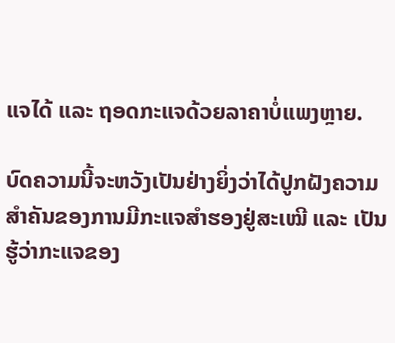ແຈໄດ້ ແລະ ຖອດກະແຈດ້ວຍລາຄາບໍ່ແພງຫຼາຍ.

ບົດຄວາມນີ້ຈະຫວັງເປັນຢ່າງຍິ່ງວ່າໄດ້ປູກຝັງຄວາມສຳຄັນຂອງການມີກະແຈສຳຮອງຢູ່ສະເໝີ ແລະ ເປັນ ຮູ້ວ່າກະແຈຂອງ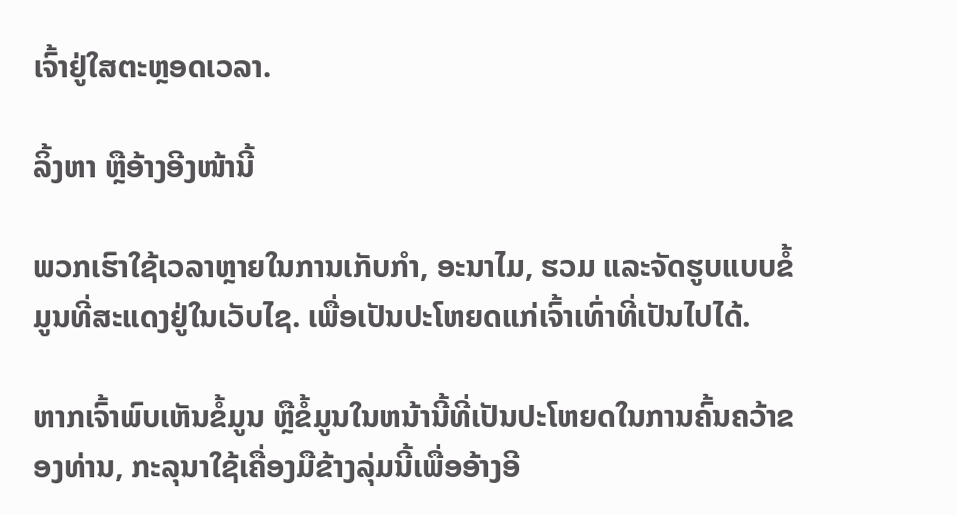ເຈົ້າຢູ່ໃສຕະຫຼອດເວລາ.

ລິ້ງຫາ ຫຼືອ້າງອີງໜ້ານີ້

ພວກເຮົາໃຊ້ເວລາຫຼາຍໃນການເກັບກຳ, ອະນາໄມ, ຮວມ ແລະຈັດຮູບແບບຂໍ້ມູນທີ່ສະແດງຢູ່ໃນເວັບໄຊ. ເພື່ອເປັນປະໂຫຍດແກ່ເຈົ້າເທົ່າທີ່ເປັນໄປໄດ້.

ຫາກເຈົ້າພົບເຫັນຂໍ້ມູນ ຫຼືຂໍ້ມູນໃນຫນ້ານີ້ທີ່ເປັນປະໂຫຍດໃນການຄົ້ນຄວ້າຂອງທ່ານ, ກະລຸນາໃຊ້ເຄື່ອງມືຂ້າງລຸ່ມນີ້ເພື່ອອ້າງອີ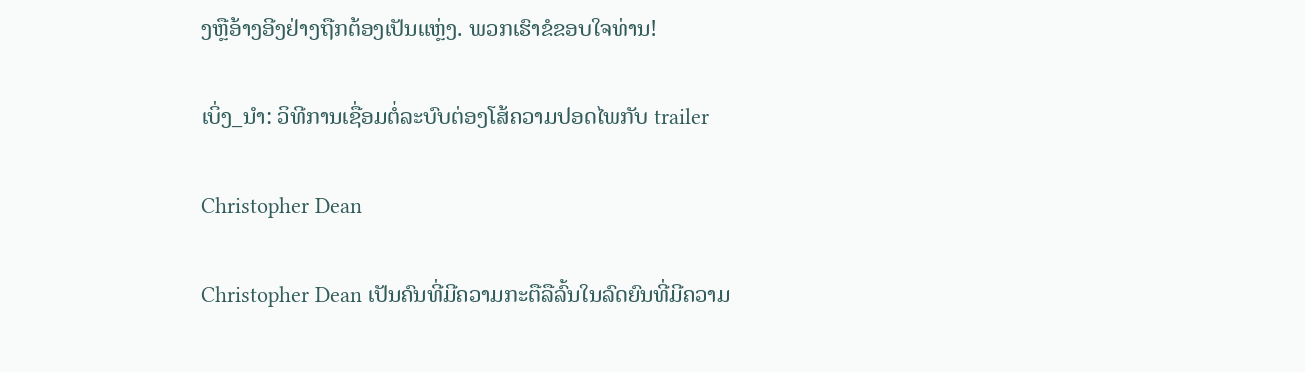ງຫຼືອ້າງອີງຢ່າງຖືກຕ້ອງເປັນແຫຼ່ງ. ພວກເຮົາຂໍຂອບໃຈທ່ານ!

ເບິ່ງ_ນຳ: ວິທີການເຊື່ອມຕໍ່ລະບົບຕ່ອງໂສ້ຄວາມປອດໄພກັບ trailer

Christopher Dean

Christopher Dean ເປັນຄົນທີ່ມີຄວາມກະຕືລືລົ້ນໃນລົດຍົນທີ່ມີຄວາມ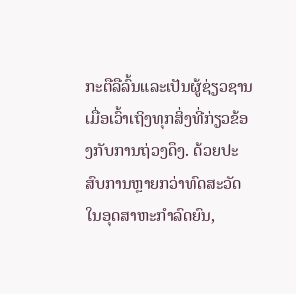ກະຕືລືລົ້ນແລະເປັນຜູ້ຊ່ຽວຊານເມື່ອເວົ້າເຖິງທຸກສິ່ງທີ່ກ່ຽວຂ້ອງກັບການຖ່ວງດຶງ. ດ້ວຍປະສົບການຫຼາຍກວ່າທົດສະວັດໃນອຸດສາຫະກໍາລົດຍົນ,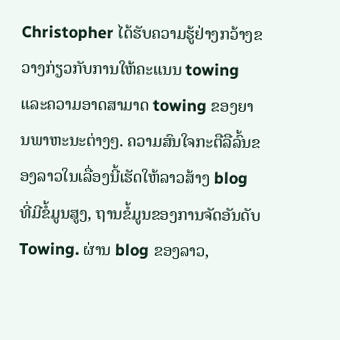Christopher ໄດ້ຮັບຄວາມຮູ້ຢ່າງກວ້າງຂວາງກ່ຽວກັບການໃຫ້ຄະແນນ towing ແລະຄວາມອາດສາມາດ towing ຂອງຍານພາຫະນະຕ່າງໆ. ຄວາມສົນໃຈກະຕືລືລົ້ນຂອງລາວໃນເລື່ອງນີ້ເຮັດໃຫ້ລາວສ້າງ blog ທີ່ມີຂໍ້ມູນສູງ, ຖານຂໍ້ມູນຂອງການຈັດອັນດັບ Towing. ຜ່ານ blog ຂອງລາວ,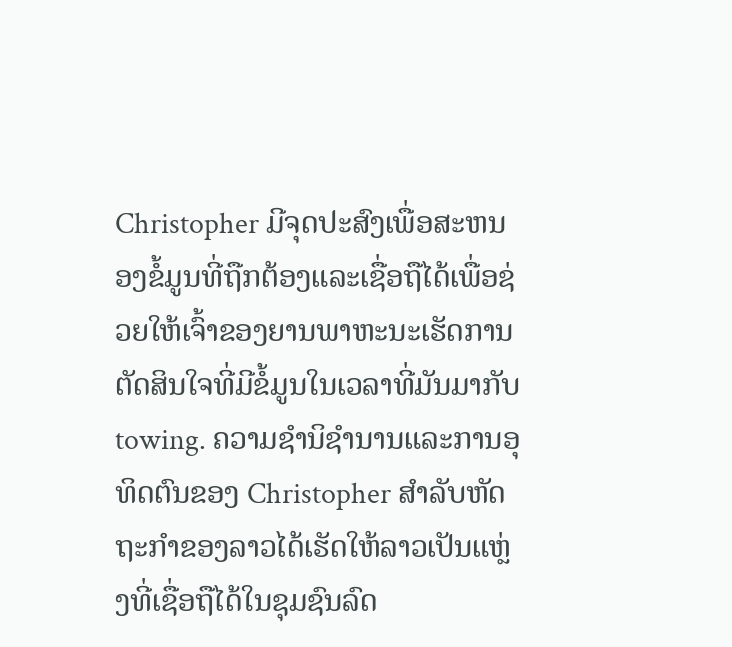Christopher ມີຈຸດປະສົງເພື່ອສະຫນອງຂໍ້ມູນທີ່ຖືກຕ້ອງແລະເຊື່ອຖືໄດ້ເພື່ອຊ່ວຍໃຫ້ເຈົ້າຂອງຍານພາຫະນະເຮັດການຕັດສິນໃຈທີ່ມີຂໍ້ມູນໃນເວລາທີ່ມັນມາກັບ towing. ຄວາມຊໍານິຊໍານານແລະການອຸທິດຕົນຂອງ Christopher ສໍາລັບຫັດຖະກໍາຂອງລາວໄດ້ເຮັດໃຫ້ລາວເປັນແຫຼ່ງທີ່ເຊື່ອຖືໄດ້ໃນຊຸມຊົນລົດ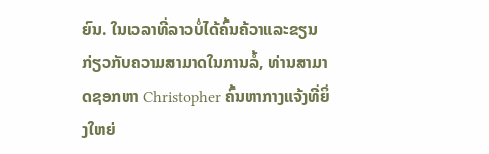ຍົນ. ໃນເວລາທີ່ລາວບໍ່ໄດ້ຄົ້ນຄ້ວາແລະຂຽນກ່ຽວກັບຄວາມສາມາດໃນການລໍ້, ທ່ານສາມາດຊອກຫາ Christopher ຄົ້ນຫາກາງແຈ້ງທີ່ຍິ່ງໃຫຍ່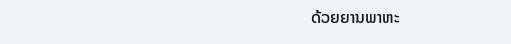ດ້ວຍຍານພາຫະ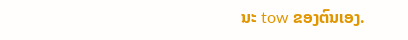ນະ tow ຂອງຕົນເອງ.